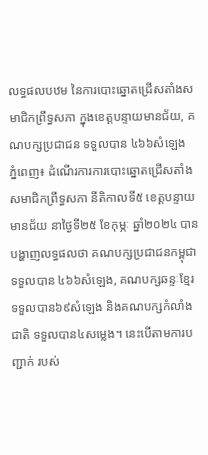លទ្ធផលបឋម នៃការបោះឆ្នោតជ្រើសតាំងសមាជិកព្រឹទ្ធសភា ក្នុងខេត្តបន្ទាយមានជ័យ, គណបក្សប្រជាជន ទទួលបាន ៤៦៦សំឡេង
ភ្នំពេញ៖ ដំណើរការការបោះឆ្នោតជ្រើសតាំងសមាជិកព្រឹទ្ធសភា នីតិកាលទី៥ ខេត្តបន្ទាយមានជ័យ នាថ្ងៃទី២៥ ខែកុម្ភៈ ឆ្នាំ២០២៤ បានបង្ហាញលទ្ធផលថា គណបក្សប្រជាជនកម្ពុជា ទទួលបាន ៤៦៦សំឡេង, គណបក្សឆន្ទៈខ្មែរ ទទួលបាន៦៩សំឡេង និងគណបក្សកំលាំងជាតិ ទទួលបាន៤សម្លេង។ នេះបើតាមការបញ្ជាក់ របស់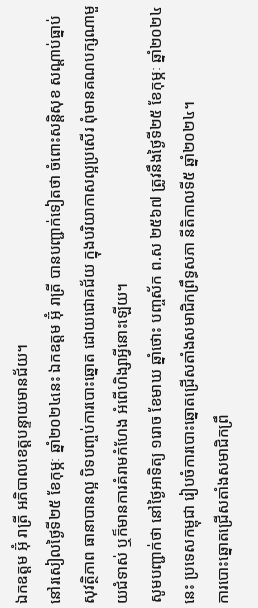ឯកឧត្តម អ៊ុំ រាត្រី អភិបាលខេត្ដបន្ទាយមានជ័យ។
នៅរសៀលថ្ងៃទី២៥ ខែកុម្ភៈ ឆ្នាំ២០២៤នេះ ឯកឧត្តម អ៊ុំ រាត្រី បានបញ្ជាក់ទៀតថា ចំពោះសន្តិសុខ សណ្ដាប់ធ្នាប់ សុវត្ថិភាព ធានាបានល្អ បិទបញ្ចប់ការបោះឆ្នោត ដោយជោគជ័យ ក្នុងបរិយាកាសល្អប្រសើរ ពុំមានគណបក្សណាមួយជំទាស់ ឬក៏មានការគំរាមកំហែង អំពើហិង្សាអ្វីនោះឡើយ។
សូមបញ្ជាក់ថា នៅថ្ងៃអាទិត្យ ១រោច ខែមាឃ ឆ្នាំថោះ បញ្ចស័ក ព.ស ២៥៦៧ ត្រូវនឹងថ្ងៃទី២៥ ខែកុម្ភៈ ឆ្នាំ២០២៤នេះ ប្រទេសកម្ពុជា រៀបចំការបោះឆ្នោតជ្រើសតាំងសមាជិកព្រឹទ្ធសភា នីតិកាលទី៥ ឆ្នាំ២០២៤។
ការបោះឆ្នោតជ្រើសតាំងសមាជិកព្រឹ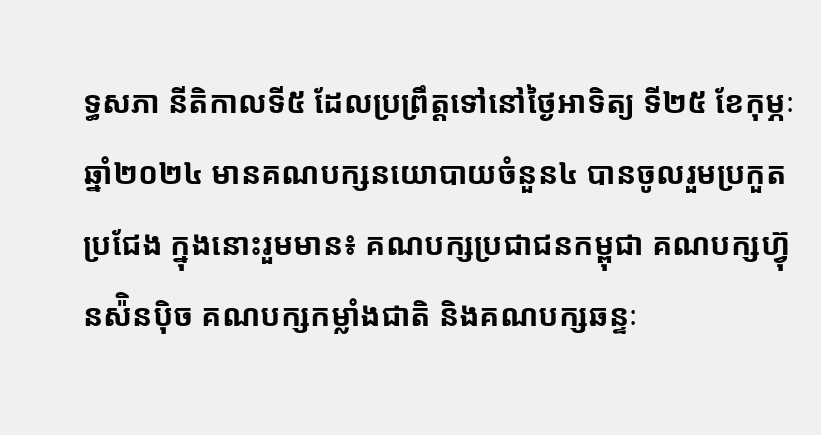ទ្ធសភា នីតិកាលទី៥ ដែលប្រព្រឹត្តទៅនៅថ្ងៃអាទិត្យ ទី២៥ ខែកុម្ភៈ ឆ្នាំ២០២៤ មានគណបក្សនយោបាយចំនួន៤ បានចូលរួមប្រកួតប្រជែង ក្នុងនោះរួមមាន៖ គណបក្សប្រជាជនកម្ពុជា គណបក្សហ្វ៊ុនស៉ិនប៉ិច គណបក្សកម្លាំងជាតិ និងគណបក្សឆន្ទៈ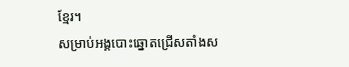ខ្មែរ។
សម្រាប់អង្គបោះឆ្នោតជ្រើសតាំងស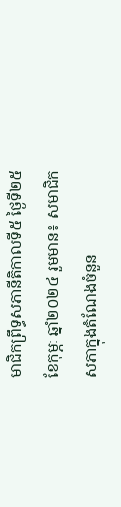មាជិកព្រឹទ្ធសភានីតិកាលទី៥ ថ្ងៃទី២៥ ខែកុម្ភៈ ឆ្នាំ២០២៤ រួមមាន៖ សមាជិកសភាក្នុងតំណែងចំនួន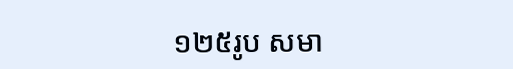១២៥រូប សមា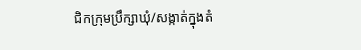ជិកក្រុមប្រឹក្សាឃុំ/សង្កាត់ក្នុងតំ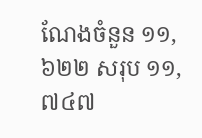ណែងចំនួន ១១,៦២២ សរុប ១១,៧៤៧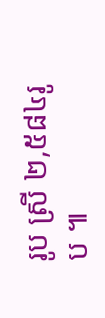រូប ស្រី ២,៥៨៤រូប ៕